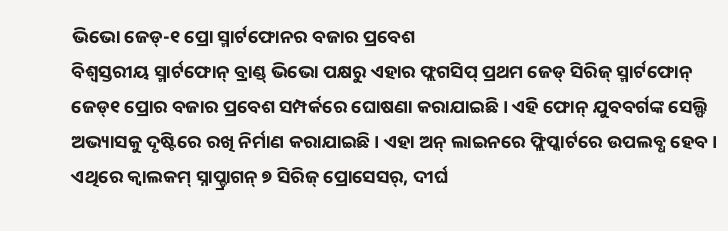ଭିଭୋ ଜେଡ୍-୧ ପ୍ରୋ ସ୍ମାର୍ଟଫୋନର ବଜାର ପ୍ରବେଶ
ବିଶ୍ୱସ୍ତରୀୟ ସ୍ମାର୍ଟଫୋନ୍ ବ୍ରାଣ୍ଡ୍ ଭିଭୋ ପକ୍ଷରୁ ଏହାର ଫ୍ଲଗସିପ୍ ପ୍ରଥମ ଜେଡ୍ ସିରିଜ୍ ସ୍ମାର୍ଟଫୋନ୍ ଜେଡ୍୧ ପ୍ରୋର ବଜାର ପ୍ରବେଶ ସମ୍ପର୍କରେ ଘୋଷଣା କରାଯାଇଛି । ଏହି ଫୋନ୍ ଯୁବବର୍ଗଙ୍କ ସେଲ୍ଫି ଅଭ୍ୟାସକୁ ଦୃଷ୍ଟିରେ ରଖି ନିର୍ମାଣ କରାଯାଇଛି । ଏହା ଅନ୍ ଲାଇନରେ ଫ୍ଲିପ୍କାର୍ଟରେ ଉପଲବ୍ଧ ହେବ । ଏଥିରେ କ୍ୱାଲକମ୍ ସ୍ନାପ୍ଡ୍ରାଗନ୍ ୭ ସିରିଜ୍ ପ୍ରୋସେସର୍, ଦୀର୍ଘ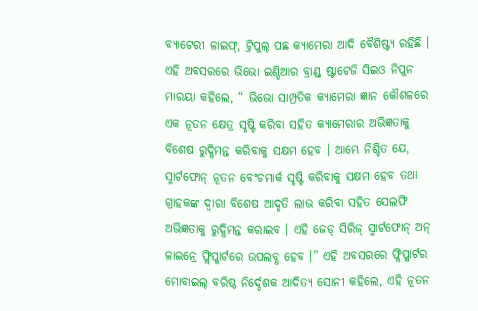ବ୍ୟାଟେରୀ ଳାଇଫ୍, ଟ୍ରିପୁଲ୍ ପଛ କ୍ୟାମେରା ଆଦି ବୈଶିଷ୍ଟ୍ୟ ରହିଛି । ଏହି ଅବସରରେ ଭିଭୋ ଇଣ୍ଡିଆର ବ୍ରାଣ୍ଡ୍ ଷ୍ଟାଟେଜି ସିଇଓ ନିପୁନ ମାରୟା କହିଲେ, “ ଭିଭୋ ସାମ୍ପ୍ରତିକ କ୍ୟାମେରା ଜ୍ଞାନ କୌଶଳରେ ଏକ ନୂତନ କ୍ଷେତ୍ର ସୃଷ୍ଟି କରିବା ସହିତ କ୍ୟାମେରାର ଅଭିଜ୍ଞତାକୁ ବିଶେଷ ରୁଦ୍ଧିମନ୍ତ କରିବାକୁ ସକ୍ଷମ ହେବ । ଆମ୍ଭେ ନିଶ୍ଚିତ ଯେ, ସ୍ମାର୍ଟଫୋନ୍ ନୂତନ ବେଂଚମାର୍କ ସୃଷ୍ଟି କରିବାକୁ ସକ୍ଷମ ହେବ ତଥା ଗ୍ରାହକଙ୍କ ଦ୍ୱାରା ବିଶେଷ ଆଦୃତି ଲାଭ କରିବା ସହିତ ସେଲଫି ଅଭିଜ୍ଞତାକୁ ରୁଦ୍ଧିମନ୍ତ କରାଇବ । ଏହି ଜେଡ୍ ସିରିଜ୍ ସ୍ମାର୍ଟଫୋନ୍ ଅନ୍ ଳାଇନ୍ରେ ଫ୍ଲିପ୍କାର୍ଟରେ ଉପଲବ୍ଧ ହେବ ।” ଏହି ଅବସରରେ ଫ୍ଲିପ୍କାର୍ଟର ମୋବାଇଲ୍ ବରିଷ୍ଠ ନିର୍ଦ୍ଦେଶକ ଆଦିତ୍ୟ ସୋନୀ କହିଲେ, ଏହି ନୂତନ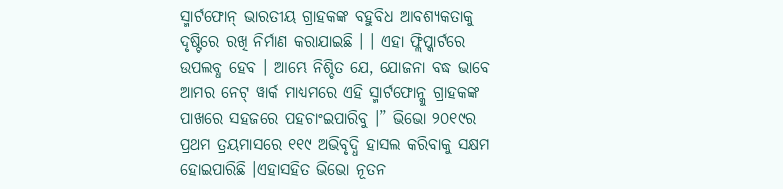ସ୍ମାର୍ଟଫୋନ୍ ଭାରତୀୟ ଗ୍ରାହକଙ୍କ ବହୁବିଧ ଆବଶ୍ୟକତାକୁ ଦୃଷ୍ଟିରେ ରଖି ନିର୍ମାଣ କରାଯାଇଛି । । ଏହା ଫ୍ଲିପ୍କାର୍ଟରେ ଉପଲବ୍ଧ ହେବ । ଆମ୍ଭେ ନିଶ୍ଚିତ ଯେ, ଯୋଜନା ବଦ୍ଧ ଭାବେ ଆମର ନେଟ୍ ୱାର୍କ ମାଧ୍ୟମରେ ଏହି ସ୍ମାର୍ଟଫୋନ୍କୁ ଗ୍ରାହକଙ୍କ ପାଖରେ ସହଜରେ ପହଚାଂଇପାରିବୁ ।” ଭିଭୋ ୨୦୧୯ର ପ୍ରଥମ ତ୍ରୟମାସରେ ୧୧୯ ଅଭିବୃଦ୍ଧି ହାସଲ କରିବାକୁ ସକ୍ଷମ ହୋଇପାରିଛି ।ଏହାସହିତ ଭିଭୋ ନୂତନ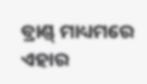ବ୍ରାଣ୍ଡ୍ ମାଧ୍ୟମରେ ଏହାର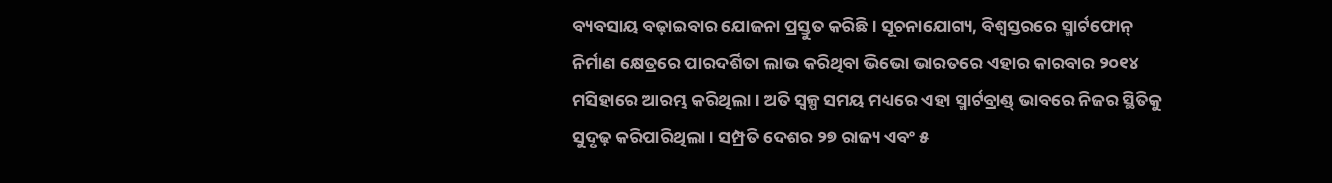ବ୍ୟବସାୟ ବଢ଼ାଇବାର ଯୋଜନା ପ୍ରସ୍ତୁତ କରିଛି । ସୂଚନାଯୋଗ୍ୟ, ବିଶ୍ୱସ୍ତରରେ ସ୍ମାର୍ଟଫୋନ୍ ନିର୍ମାଣ କ୍ଷେତ୍ରରେ ପାରଦର୍ଶିତା ଲାଭ କରିଥିବା ଭିଭୋ ଭାରତରେ ଏହାର କାରବାର ୨୦୧୪ ମସିହାରେ ଆରମ୍ଭ କରିଥିଲା । ଅତି ସ୍ୱଳ୍ପ ସମୟ ମଧ୍ୟରେ ଏହା ସ୍ମାର୍ଟବ୍ରାଣ୍ଡ୍ ଭାବରେ ନିଜର ସ୍ଥିତିକୁ ସୁଦୃଢ଼ କରିପାରିଥିଲା । ସମ୍ପ୍ରତି ଦେଶର ୨୭ ରାଜ୍ୟ ଏବଂ ୫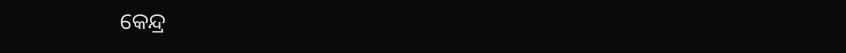କେନ୍ଦ୍ର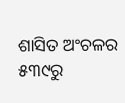ଶାସିତ ଅଂଚଳର ୫୩୯ରୁ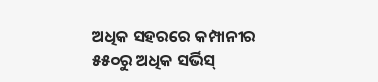ଅଧିକ ସହରରେ କମ୍ପାନୀର ୫୫୦ରୁ ଅଧିକ ସର୍ଭିସ୍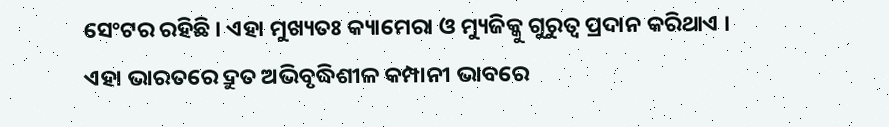ସେଂଟର ରହିଛି । ଏହା ମୁଖ୍ୟତଃ କ୍ୟାମେରା ଓ ମ୍ୟୁଜିକ୍କୁ ଗୁରୁତ୍ୱ ପ୍ରଦାନ କରିଥାଏ । ଏହା ଭାରତରେ ଦ୍ରୁତ ଅଭିବୃଦ୍ଧିଶୀଳ କମ୍ପାନୀ ଭାବରେ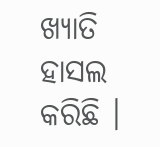ଖ୍ୟାତି ହାସଲ କରିଛି ।